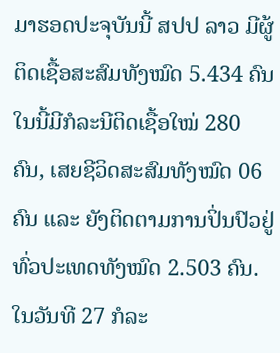ມາຮອດປະຈຸບັນນີ້ ສປປ ລາວ ມີຜູ້ຕິດເຊື້ອສະສົມທັງໝົດ 5.434 ຄົນ ໃນນີ້ມີກໍລະນີຕິດເຊື້ອໃໝ່ 280 ຄົນ, ເສຍຊີວິດສະສົມທັງໝົດ 06 ຄົນ ແລະ ຍັງຕິດຕາມການປິ່ນປົວຢູ່ທົ່ວປະເທດທັງໝົດ 2.503 ຄົນ.
ໃນວັນທີ 27 ກໍລະ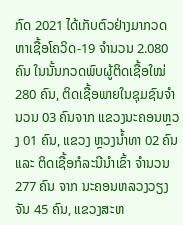ກົດ 2021 ໄດ້ເກັບຕົວຢ່າງມາກວດຫາເຊື້ອໂຄວິດ-19 ຈໍານວນ 2.080 ຄົນ ໃນນັ້ນກວດພົບຜູ້ຕິດເຊື້ອໃໝ່ 280 ຄົນ, ຕິດເຊື້ອພາຍໃນຊຸມຊົນຈໍານວນ 03 ຄົນຈາກ ແຂວງນະຄອນຫຼວງ 01 ຄົນ, ແຂວງ ຫຼວງນໍ້າທາ 02 ຄົນ ແລະ ຕິດເຊື້ອກໍລະນີນໍາເຂົ້າ ຈໍານວນ 277 ຄົນ ຈາກ ນະຄອນຫລວງວຽງຈັນ 45 ຄົນ, ແຂວງສະຫ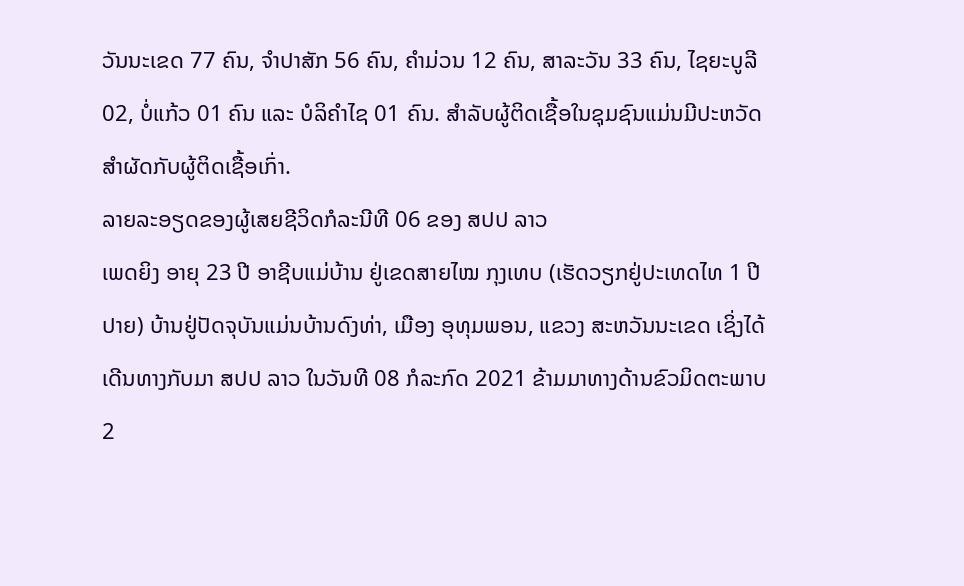ວັນນະເຂດ 77 ຄົນ, ຈໍາປາສັກ 56 ຄົນ, ຄໍາມ່ວນ 12 ຄົນ, ສາລະວັນ 33 ຄົນ, ໄຊຍະບູລີ 02, ບໍ່ແກ້ວ 01 ຄົນ ແລະ ບໍລິຄໍາໄຊ 01 ຄົນ. ສໍາລັບຜູ້ຕິດເຊື້ອໃນຊຸມຊົນແມ່ນມີປະຫວັດສໍາຜັດກັບຜູ້ຕິດເຊື້ອເກົ່າ.
ລາຍລະອຽດຂອງຜູ້ເສຍຊີວິດກໍລະນີທີ 06 ຂອງ ສປປ ລາວ
ເພດຍິງ ອາຍຸ 23 ປີ ອາຊີບແມ່ບ້ານ ຢູ່ເຂດສາຍໄໝ ກຸງເທບ (ເຮັດວຽກຢູ່ປະເທດໄທ 1 ປີປາຍ) ບ້ານຢູ່ປັດຈຸບັນແມ່ນບ້ານດົງທ່າ, ເມືອງ ອຸທຸມພອນ, ແຂວງ ສະຫວັນນະເຂດ ເຊິ່ງໄດ້ເດີນທາງກັບມາ ສປປ ລາວ ໃນວັນທີ 08 ກໍລະກົດ 2021 ຂ້າມມາທາງດ້ານຂົວມິດຕະພາບ 2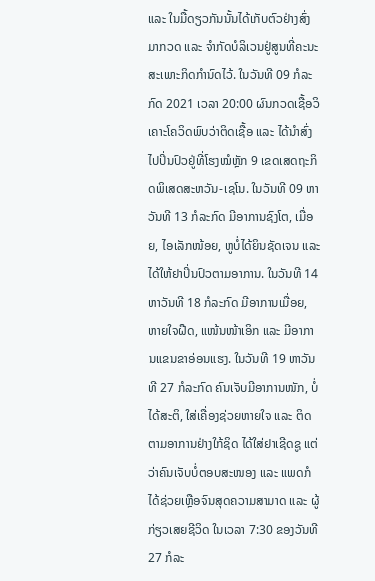ແລະ ໃນມື້ດຽວກັນນັ້ນໄດ້ເກັບຕົວຢ່າງສົ່ງມາກວດ ແລະ ຈໍາກັດບໍລິເວນຢູ່ສູນທີ່ຄະນະສະເພາະກິດກໍານົດໄວ້. ໃນວັນທີ 09 ກໍລະກົດ 2021 ເວລາ 20:00 ຜົນກວດເຊື້ອວິເຄາະໂຄວິດພົບວ່າຕິດເຊື້ອ ແລະ ໄດ້ນໍາສົ່ງໄປປິ່ນປົວຢູ່ທີ່ໂຮງໝໍຫຼັກ 9 ເຂດເສດຖະກິດພິເສດສະຫວັນ-ເຊໂນ. ໃນວັນທີ 09 ຫາວັນທີ 13 ກໍລະກົດ ມີອາການຊົງໂຕ, ເມື່ອຍ, ໄອເລັກໜ້ອຍ, ຫູບໍ່ໄດ້ຍິນຊັດເຈນ ແລະ ໄດ້ໃຫ້ຢາປິ່ນປົວຕາມອາການ. ໃນວັນທີ 14 ຫາວັນທີ 18 ກໍລະກົດ ມີອາການເມື່ອຍ, ຫາຍໃຈຝືດ, ແໜ້ນໜ້າເອິກ ແລະ ມີອາການແຂນຂາອ່ອນແຮງ. ໃນວັນທີ 19 ຫາວັນທີ 27 ກໍລະກົດ ຄົນເຈັບມີອາການໜັກ, ບໍ່ໄດ້ສະຕິ, ໃສ່ເຄື່ອງຊ່ວຍຫາຍໃຈ ແລະ ຕິດຕາມອາການຢ່າງໃກ້ຊິດ ໄດ້ໃສ່ຢາເຊີດຊູ ແຕ່ວ່າຄົນເຈັບບໍ່ຕອບສະໜອງ ແລະ ແພດກໍໄດ້ຊ່ວຍເຫຼືອຈົນສຸດຄວາມສາມາດ ແລະ ຜູ້ກ່ຽວເສຍຊີວິດ ໃນເວລາ 7:30 ຂອງວັນທີ 27 ກໍລະ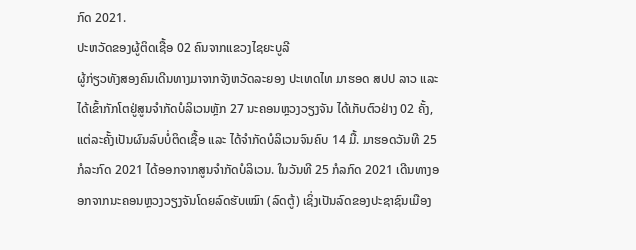ກົດ 2021.
ປະຫວັດຂອງຜູ້ຕິດເຊື້ອ 02 ຄົນຈາກແຂວງໄຊຍະບູລີ
ຜູ້ກ່ຽວທັງສອງຄົນເດີນທາງມາຈາກຈັງຫວັດລະຍອງ ປະເທດໄທ ມາຮອດ ສປປ ລາວ ແລະ ໄດ້ເຂົ້າກັກໂຕຢູ່ສູນຈໍາກັດບໍລິເວນຫຼັກ 27 ນະຄອນຫຼວງວຽງຈັນ ໄດ້ເກັບຕົວຢ່າງ 02 ຄັ້ງ, ແຕ່ລະຄັ້ງເປັນຜົນລົບບໍ່ຕິດເຊື້ອ ແລະ ໄດ້ຈໍາກັດບໍລິເວນຈົນຄົບ 14 ມື້. ມາຮອດວັນທີ 25 ກໍລະກົດ 2021 ໄດ້ອອກຈາກສູນຈໍາກັດບໍລິເວນ. ໃນວັນທີ 25 ກໍລກົດ 2021 ເດີນທາງອອກຈາກນະຄອນຫຼວງວຽງຈັນໂດຍລົດຮັບເໝົາ (ລົດຕູ້) ເຊິ່ງເປັນລົດຂອງປະຊາຊົນເມືອງ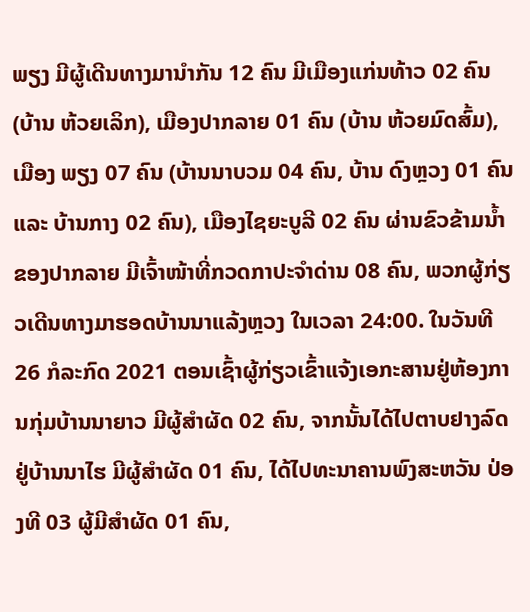ພຽງ ມີຜູ້ເດີນທາງມານໍາກັນ 12 ຄົນ ມີເມືອງແກ່ນທ້າວ 02 ຄົນ (ບ້ານ ຫ້ວຍເລິກ), ເມືອງປາກລາຍ 01 ຄົນ (ບ້ານ ຫ້ວຍມົດສົ້ມ), ເມືອງ ພຽງ 07 ຄົນ (ບ້ານນາບວມ 04 ຄົນ, ບ້ານ ດົງຫຼວງ 01 ຄົນ ແລະ ບ້ານກາງ 02 ຄົນ), ເມືອງໄຊຍະບູລີ 02 ຄົນ ຜ່ານຂົວຂ້າມນໍ້າຂອງປາກລາຍ ມີເຈົ້າໜ້າທີ່ກວດກາປະຈໍາດ່ານ 08 ຄົນ, ພວກຜູ້ກ່ຽວເດີນທາງມາຮອດບ້ານນາແລ້ງຫຼວງ ໃນເວລາ 24:00. ໃນວັນທີ 26 ກໍລະກົດ 2021 ຕອນເຊົ້າຜູ້ກ່ຽວເຂົ້າແຈ້ງເອກະສານຢູ່ຫ້ອງການກຸ່ມບ້ານນາຍາວ ມີຜູ້ສໍາຜັດ 02 ຄົນ, ຈາກນັ້ນໄດ້ໄປຕາບຢາງລົດຢູ່ບ້ານນາໄຮ ມີຜູ້ສໍາຜັດ 01 ຄົນ, ໄດ້ໄປທະນາຄານພົງສະຫວັນ ປ່ອງທີ 03 ຜູ້ມີສໍາຜັດ 01 ຄົນ,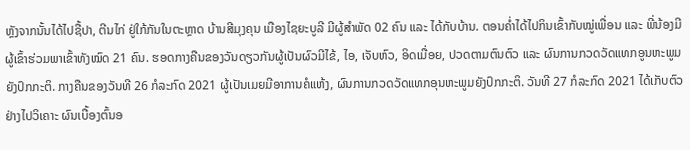ຫຼັງຈາກນັ້ນໄດ້ໄປຊື້ປາ, ຕີນໄກ່ ຢູ່ໃກ້ກັນໃນຕະຫຼາດ ບ້ານສີມຸງຄຸນ ເມືອງໄຊຍະບູລີ ມີຜູ້ສໍາພັດ 02 ຄົນ ແລະ ໄດ້ກັບບ້ານ. ຕອນຄໍ່າໄດ້ໄປກິນເຂົ້າກັບໝູ່ເພື່ອນ ແລະ ພີ່ນ້ອງມີຜູ້ເຂົ້າຮ່ວມພາເຂົ້າທັງໝົດ 21 ຄົນ. ຮອດກາງຄືນຂອງວັນດຽວກັນຜູ້ເປັນຜົວມີໄຂ້, ໄອ, ເຈັບຫົວ, ອິດເມື່ອຍ, ປວດຕາມຕົນຕົວ ແລະ ຜົນການກວດວັດແທກອູນຫະພູມຍັງປົກກະຕິ. ກາງຄືນຂອງວັນທີ 26 ກໍລະກົດ 2021 ຜູ້ເປັນເມຍມີອາການຄໍແຫ້ງ, ຜົນການກວດວັດແທກອຸນຫະພູມຍັງປົກກະຕິ. ວັນທີ 27 ກໍລະກົດ 2021 ໄດ້ເກັບຕົວຢ່າງໄປວິເຄາະ ຜົນເບື້ອງຕົ້ນອ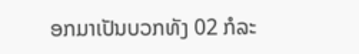ອກມາເປັນບວກທັງ 02 ກໍລະ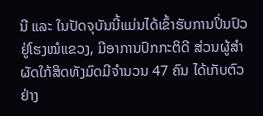ນີ ແລະ ໃນປັດຈຸບັນນີ້ແມ່ນໄດ້ເຂົ້າຮັບການປິ່ນປົວຢູ່ໂຮງໝໍແຂວງ, ມີອາການປົກກະຕິດີ ສ່ວນຜູ້ສໍາຜັດໃກ້ສິດທັງມົດມີຈໍານວນ 47 ຄົນ ໄດ້ເກັບຕົວຢ່າງ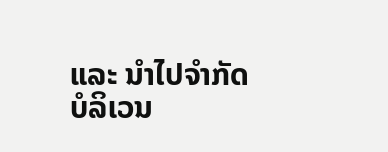ແລະ ນໍາໄປຈໍາກັດບໍລິເວນ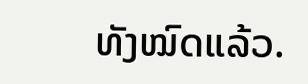ທັງໝົດແລ້ວ.